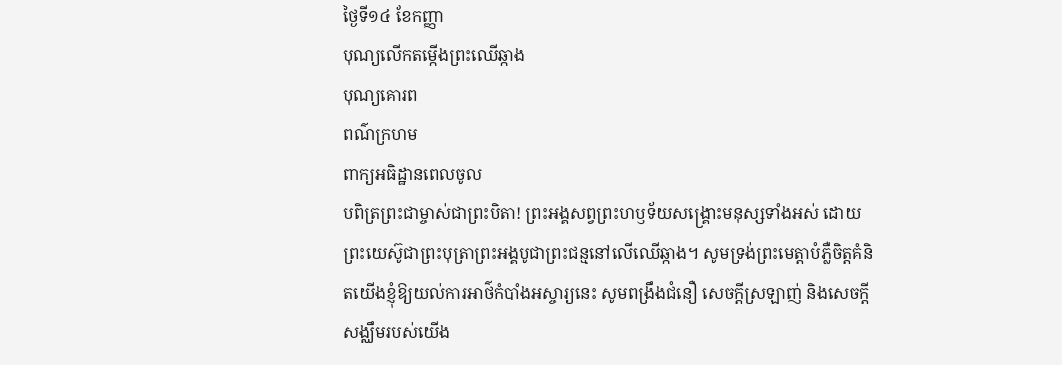ថ្ងៃទី១៤ ខែកញ្ញា
បុណ្យលើកតម្កើងព្រះឈើឆ្កាង
បុណ្យគោរព
ពណ៌ក្រហម
ពាក្យអធិដ្ឋានពេលចូល
បពិត្រព្រះជាម្ចាស់ជាព្រះបិតា! ព្រះអង្គសព្វព្រះហឫទ័យសង្គ្រោះមនុស្សទាំងអស់ ដោយព្រះយេស៊ូជាព្រះបុត្រាព្រះអង្គបូជាព្រះជន្មនៅលើឈើឆ្កាង។ សូមទ្រង់ព្រះមេត្តាបំភ្លឺចិត្តគំនិតយើងខ្ញុំឱ្យយល់ការអាថ៌កំបាំងអស្ចារ្យនេះ សូមពង្រឹងជំនឿ សេចក្តីស្រឡាញ់ និងសេចក្តីសង្ឈឹមរបស់យើង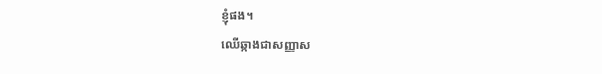ខ្ញុំផង។
ឈើឆ្កាងជាសញ្ញាស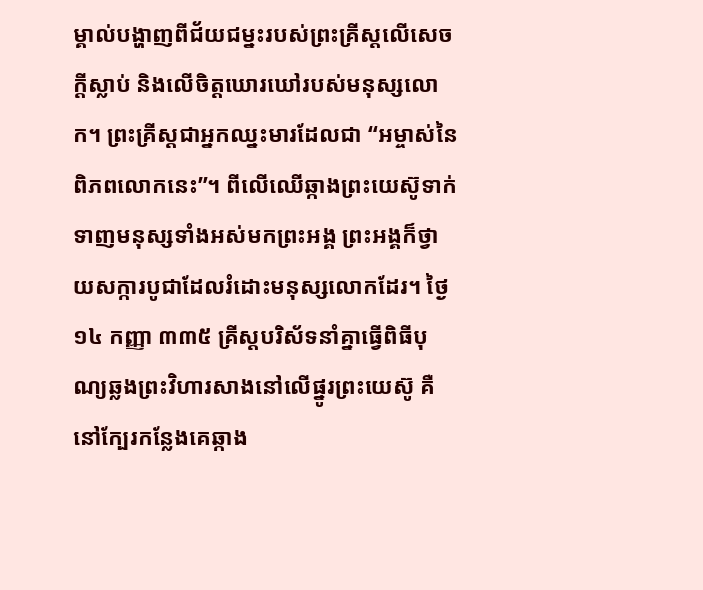ម្គាល់បង្ហាញពីជ័យជម្នះរបស់ព្រះគ្រីស្តលើសេចក្តីស្លាប់ និងលើចិត្តឃោរឃៅរបស់មនុស្សលោក។ ព្រះគ្រីស្តជាអ្នកឈ្នះមារដែលជា “អម្ចាស់នៃពិភពលោកនេះ”។ ពីលើឈើឆ្កាងព្រះយេស៊ូទាក់ទាញមនុស្សទាំងអស់មកព្រះអង្គ ព្រះអង្គក៏ថ្វាយសក្ការបូជាដែលរំដោះមនុស្សលោកដែរ។ ថ្ងៃ ១៤ កញ្ញា ៣៣៥ គ្រីស្តបរិស័ទនាំគ្នាធ្វើពិធីបុណ្យឆ្លងព្រះវិហារសាងនៅលើផ្នូរព្រះយេស៊ូ គឺនៅក្បែរកន្លែងគេឆ្កាង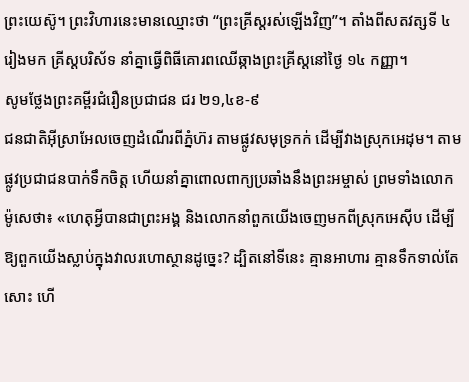ព្រះយេស៊ូ។ ព្រះវិហារនេះមានឈ្មោះថា “ព្រះគ្រីស្តរស់ឡើងវិញ”។ តាំងពីសតវត្សទី ៤ រៀងមក គ្រីស្តបរិស័ទ នាំគ្នាធ្វើពិធីគោរពឈើឆ្កាងព្រះគ្រីស្តនៅថ្ងៃ ១៤ កញ្ញា។
សូមថ្លែងព្រះគម្ពីរជំរឿនប្រជាជន ជរ ២១,៤ខ-៩
ជនជាតិអ៊ីស្រាអែលចេញដំណើរពីភ្នំហ៊រ តាមផ្លូវសមុទ្រកក់ ដើម្បីវាងស្រុកអេដុម។ តាមផ្លូវប្រជាជនបាក់ទឹកចិត្ត ហើយនាំគ្នាពោលពាក្យប្រឆាំងនឹងព្រះអម្ចាស់ ព្រមទាំងលោកម៉ូសេថា៖ «ហេតុអ្វីបានជាព្រះអង្គ និងលោកនាំពួកយើងចេញមកពីស្រុកអេស៊ីប ដើម្បីឱ្យពួកយើងស្លាប់ក្នុងវាលរហោស្ថានដូច្នេះ? ដ្បិតនៅទីនេះ គ្មានអាហារ គ្មានទឹកទាល់តែសោះ ហើ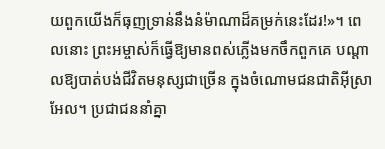យពួកយើងក៏ធុញទ្រាន់នឹងនំម៉ាណាដ៏គម្រក់នេះដែរ!»។ ពេលនោះ ព្រះអម្ចាស់ក៏ធ្វើឱ្យមានពស់ភ្លើងមកចឹកពួកគេ បណ្តាលឱ្យបាត់បង់ជីវិតមនុស្សជាច្រើន ក្នុងចំណោមជនជាតិអ៊ីស្រាអែល។ ប្រជាជននាំគ្នា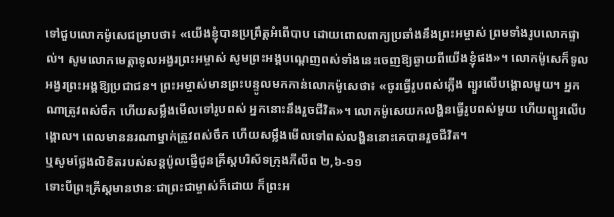ទៅជួបលោកម៉ូសេជម្រាបថា៖ «យើងខ្ញុំបានប្រព្រឹត្តអំពើបាប ដោយពោលពាក្យប្រឆាំងនឹងព្រះអម្ចាស់ ព្រមទាំងរូបលោកផ្ទាល់។ សូមលោកមេត្តាទូលអង្វរព្រះអម្ចាស់ សូមព្រះអង្គបណ្តេញពស់ទាំងនេះចេញឱ្យឆ្ងាយពីយើងខ្ញុំផង»។ លោកម៉ូសេក៏ទូលអង្វរព្រះអង្គឱ្យប្រជាជន។ ព្រះអម្ចាស់មានព្រះបន្ទូលមកកាន់លោកម៉ូសេថា៖ «ចូរធ្វើរូបពស់ភ្លើង ព្យួរលើបង្គោលមួយ។ អ្នកណាត្រូវពស់ចឹក ហើយសម្លឹងមើលទៅរូបពស់ អ្នកនោះនឹងរួចជីវិត»។ លោកម៉ូសេយកលង្ហិនធ្វើរូបពស់មួយ ហើយព្យួរលើបង្គោល។ ពេលមាននរណាម្នាក់ត្រូវពស់ចឹក ហើយសម្លឹងមើលទៅពស់លង្ហិននោះគេបានរួចជីវិត។
ឬសូមថ្លែងលិខិតរបស់សន្ដប៉ូលផ្ញើជូនគ្រីស្ដបរិស័ទក្រុងភីលីព ២,៦-១១
ទោះបីព្រះគ្រីស្ដមានឋានៈជាព្រះជាម្ចាស់ក៏ដោយ ក៏ព្រះអ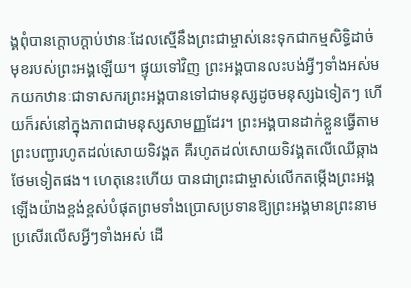ង្គពុំបានក្ដោបក្តាប់ឋានៈដែលស្មើនឹងព្រះជាម្ចាស់នេះទុកជាកម្មសិទ្ធិដាច់មុខរបស់ព្រះអង្គឡើយ។ ផ្ទុយទៅវិញ ព្រះអង្គបានលះបង់អ្វីៗទាំងអស់មកយកឋានៈជាទាសករព្រះអង្គបានទៅជាមនុស្សដូចមនុស្សឯទៀតៗ ហើយក៏រស់នៅក្នុងភាពជាមនុស្សសាមញ្ញដែរ។ ព្រះអង្គបានដាក់ខ្លួនធ្វើតាមព្រះបញ្ជារហូតដល់សោយទិវង្គត គឺរហូតដល់សោយទិវង្គតលើឈើឆ្កាងថែមទៀតផង។ ហេតុនេះហើយ បានជាព្រះជាម្ចាស់លើកតម្កើងព្រះអង្គឡើងយ៉ាងខ្ពង់ខ្ពស់បំផុតព្រមទាំងប្រោសប្រទានឱ្យព្រះអង្គមានព្រះនាមប្រសើរលើសអ្វីៗទាំងអស់ ដើ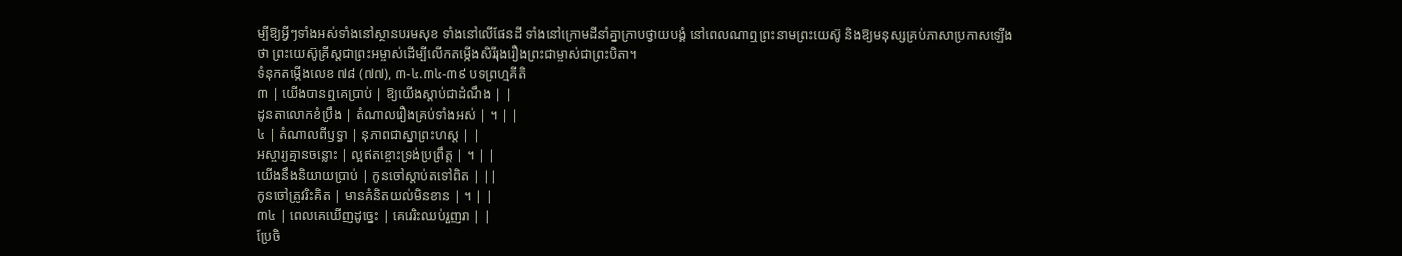ម្បីឱ្យអ្វីៗទាំងអស់ទាំងនៅស្ថានបរមសុខ ទាំងនៅលើផែនដី ទាំងនៅក្រោមដីនាំគ្នាក្រាបថ្វាយបង្គំ នៅពេលណាឮព្រះនាមព្រះយេស៊ូ និងឱ្យមនុស្សគ្រប់ភាសាប្រកាសឡើងថា ព្រះយេស៊ូគ្រីស្តជាព្រះអម្ចាស់ដើម្បីលើកតម្កើងសិរីរុងរឿងព្រះជាម្ចាស់ជាព្រះបិតា។
ទំនុកតម្កើងលេខ ៧៨ (៧៧), ៣-៤.៣៤-៣៩ បទព្រហ្មគីតិ
៣ | យើងបានឮគេប្រាប់ | ឱ្យយើងស្តាប់ជាដំណឹង | |
ដូនតាលោកខំប្រឹង | តំណាលរឿងគ្រប់ទាំងអស់ | ។ | |
៤ | តំណាលពីឫទ្ធា | នុភាពជាស្នាព្រះហស្ត | |
អស្ចារ្យគ្មានចន្លោះ | ល្អឥតខ្ចោះទ្រង់ប្រព្រឹត្ត | ។ | |
យើងនឹងនិយាយប្រាប់ | កូនចៅស្តាប់តទៅពិត | ||
កូនចៅត្រូវរិះគិត | មានគំនិតយល់មិនខាន | ។ | |
៣៤ | ពេលគេឃើញដូច្នេះ | គេរេរិះឈប់រួញរា | |
ប្រែចិ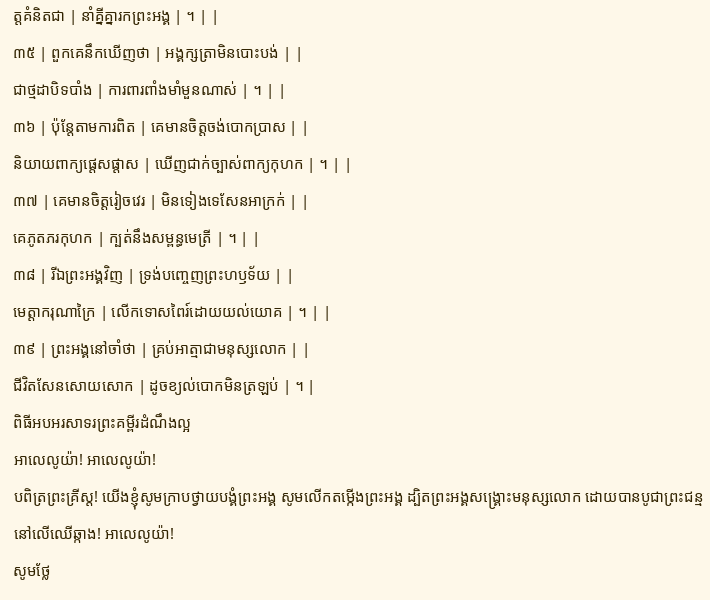ត្តគំនិតជា | នាំគ្នីគ្នារកព្រះអង្គ | ។ | |
៣៥ | ពួកគេនឹកឃើញថា | អង្គក្សត្រាមិនបោះបង់ | |
ជាថ្មដាបិទបាំង | ការពារពាំងមាំមួនណាស់ | ។ | |
៣៦ | ប៉ុន្តែតាមការពិត | គេមានចិត្តចង់បោកប្រាស | |
និយាយពាក្យផ្តេសផ្តាស | ឃើញជាក់ច្បាស់ពាក្យកុហក | ។ | |
៣៧ | គេមានចិត្តរៀចវេរ | មិនទៀងទេសែនអាក្រក់ | |
គេភូតភរកុហក | ក្បត់នឹងសម្ពន្ធមេត្រី | ។ | |
៣៨ | រីឯព្រះអង្គវិញ | ទ្រង់បញ្ចេញព្រះហឫទ័យ | |
មេត្តាករុណាក្រៃ | លើកទោសពៃរ៍ដោយយល់យោគ | ។ | |
៣៩ | ព្រះអង្គនៅចាំថា | គ្រប់អាត្មាជាមនុស្សលោក | |
ជីវិតសែនសោយសោក | ដូចខ្យល់បោកមិនត្រឡប់ | ។ |
ពិធីអបអរសាទរព្រះគម្ពីរដំណឹងល្អ
អាលេលូយ៉ា! អាលេលូយ៉ា!
បពិត្រព្រះគ្រីស្ត! យើងខ្ញុំសូមក្រាបថ្វាយបង្គំព្រះអង្គ សូមលើកតម្កើងព្រះអង្គ ដ្បិតព្រះអង្គសង្គ្រោះមនុស្សលោក ដោយបានបូជាព្រះជន្មនៅលើឈើឆ្កាង! អាលេលូយ៉ា!
សូមថ្លែ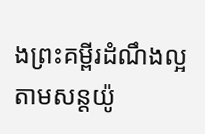ងព្រះគម្ពីរដំណឹងល្អតាមសន្តយ៉ូ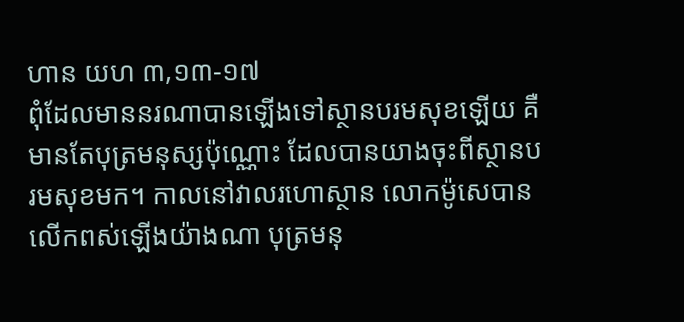ហាន យហ ៣,១៣-១៧
ពុំដែលមាននរណាបានឡើងទៅស្ថានបរមសុខឡើយ គឺមានតែបុត្រមនុស្សប៉ុណ្ណោះ ដែលបានយាងចុះពីស្ថានបរមសុខមក។ កាលនៅវាលរហោស្ថាន លោកម៉ូសេបានលើកពស់ឡើងយ៉ាងណា បុត្រមនុ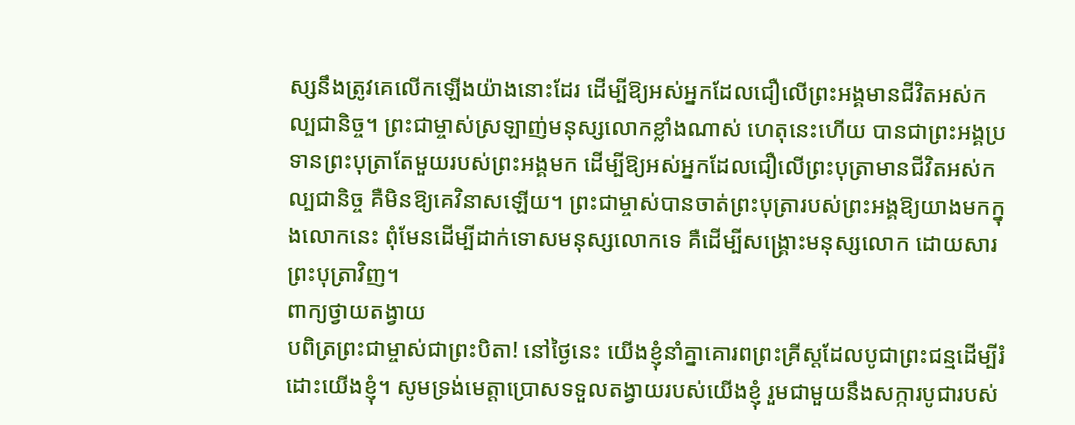ស្សនឹងត្រូវគេលើកឡើងយ៉ាងនោះដែរ ដើម្បីឱ្យអស់អ្នកដែលជឿលើព្រះអង្គមានជីវិតអស់កល្បជានិច្ច។ ព្រះជាម្ចាស់ស្រឡាញ់មនុស្សលោកខ្លាំងណាស់ ហេតុនេះហើយ បានជាព្រះអង្គប្រទានព្រះបុត្រាតែមួយរបស់ព្រះអង្គមក ដើម្បីឱ្យអស់អ្នកដែលជឿលើព្រះបុត្រាមានជីវិតអស់កល្បជានិច្ច គឺមិនឱ្យគេវិនាសឡើយ។ ព្រះជាម្ចាស់បានចាត់ព្រះបុត្រារបស់ព្រះអង្គឱ្យយាងមកក្នុងលោកនេះ ពុំមែនដើម្បីដាក់ទោសមនុស្សលោកទេ គឺដើម្បីសង្គ្រោះមនុស្សលោក ដោយសារព្រះបុត្រាវិញ។
ពាក្យថ្វាយតង្វាយ
បពិត្រព្រះជាម្ចាស់ជាព្រះបិតា! នៅថ្ងៃនេះ យើងខ្ញុំនាំគ្នាគោរពព្រះគ្រីស្តដែលបូជាព្រះជន្មដើម្បីរំដោះយើងខ្ញុំ។ សូមទ្រង់មេត្តាប្រោសទទួលតង្វាយរបស់យើងខ្ញុំ រួមជាមួយនឹងសក្ការបូជារបស់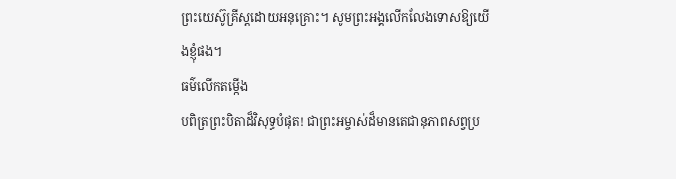ព្រះយេស៊ូគ្រីស្តដោយអនុគ្រោះ។ សូមព្រះអង្គលើកលែងទោសឱ្យយើងខ្ញុំផង។
ធម៌លើកតម្កើង
បពិត្រព្រះបិតាដ៏វិសុទ្ធបំផុត! ជាព្រះអម្ចាស់ដ៏មានតេជានុភាពសព្វប្រ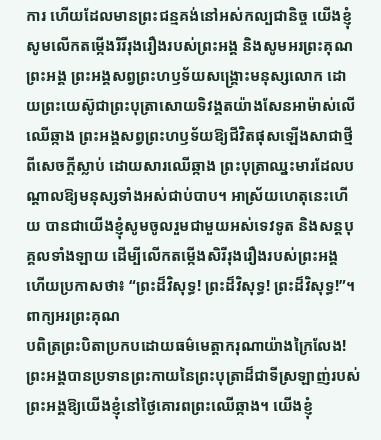ការ ហើយដែលមានព្រះជន្មគង់នៅអស់កល្បជានិច្ច យើងខ្ញុំសូមលើកតម្កើងរិរីរុងរឿងរបស់ព្រះអង្គ និងសូមអរព្រះគុណព្រះអង្គ ព្រះអង្គសព្វព្រះហឫទ័យសង្គ្រោះមនុស្សលោក ដោយព្រះយេស៊ូជាព្រះបុត្រាសោយទិវង្គតយ៉ាងសែនអាម៉ាស់លើឈើឆ្កាង ព្រះអង្គសព្វព្រះហឫទ័យឱ្យជីវិតផុសឡើងសាជាថ្មីពីសេចក្តីស្លាប់ ដោយសារឈើឆ្កាង ព្រះបុត្រាឈ្នះមារដែលបណ្តាលឱ្យមនុស្សទាំងអស់ជាប់បាប។ អាស្រ័យហេតុនេះហើយ បានជាយើងខ្ញុំសូមចូលរួមជាមួយអស់ទេវទូត និងសន្តបុគ្គលទាំងឡាយ ដើម្បីលើកតម្កើងសិរីរុងរឿងរបស់ព្រះអង្គ ហើយប្រកាសថា៖ “ព្រះដ៏វិសុទ្ធ! ព្រះដ៏វិសុទ្ធ! ព្រះដ៏វិសុទ្ធ!”។
ពាក្យអរព្រះគុណ
បពិត្រព្រះបិតាប្រកបដោយធម៌មេត្តាករុណាយ៉ាងក្រៃលែង! ព្រះអង្គបានប្រទានព្រះកាយនៃព្រះបុត្រាដ៏ជាទីស្រឡាញ់របស់ព្រះអង្គឱ្យយើងខ្ញុំនៅថ្ងៃគោរពព្រះឈើឆ្កាង។ យើងខ្ញុំ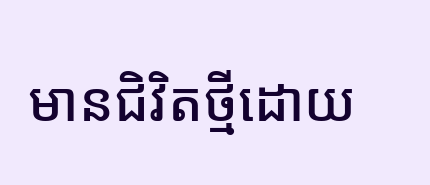មានជិវិតថ្មីដោយ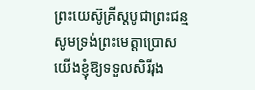ព្រះយេស៊ូគ្រីស្តបូជាព្រះជន្ម សូមទ្រង់ព្រះមេត្តាប្រោសយើងខ្ញុំឱ្យទទួលសិរីរុង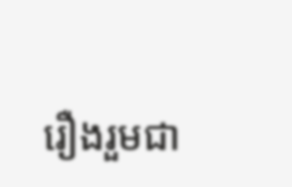រឿងរួមជា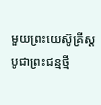មួយព្រះយេស៊ូគ្រីស្តបូជាព្រះជន្មថ្មី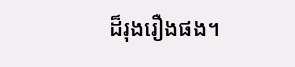ដ៏រុងរឿងផង។